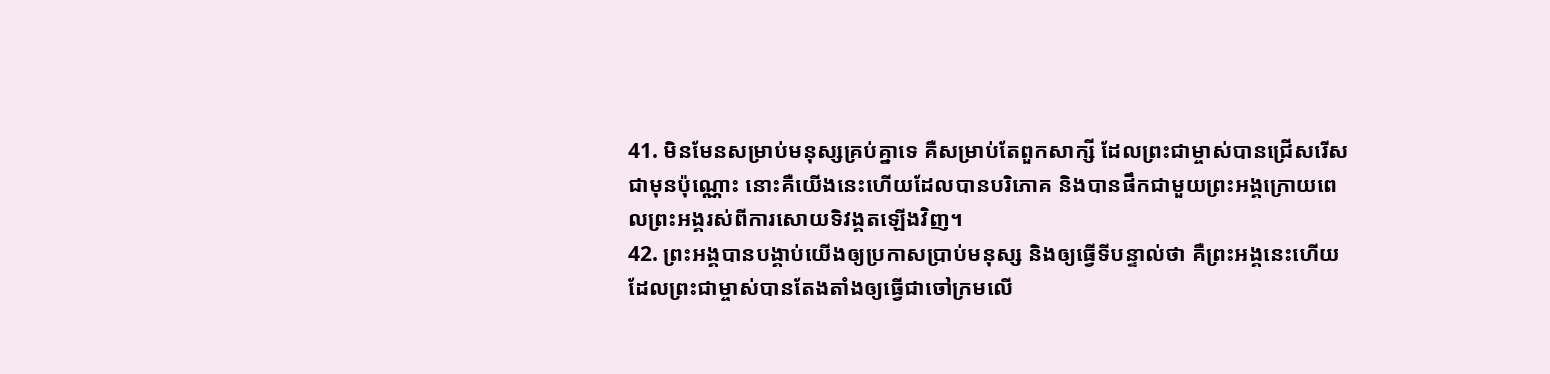41. មិនមែនសម្រាប់មនុស្សគ្រប់គ្នាទេ គឺសម្រាប់តែពួកសាក្សី ដែលព្រះជាម្ចាស់បានជ្រើសរើសជាមុនប៉ុណ្ណោះ នោះគឺយើងនេះហើយដែលបានបរិភោគ និងបានផឹកជាមួយព្រះអង្គក្រោយពេលព្រះអង្គរស់ពីការសោយទិវង្គតឡើងវិញ។
42. ព្រះអង្គបានបង្គាប់យើងឲ្យប្រកាសប្រាប់មនុស្ស និងឲ្យធ្វើទីបន្ទាល់ថា គឺព្រះអង្គនេះហើយដែលព្រះជាម្ចាស់បានតែងតាំងឲ្យធ្វើជាចៅក្រមលើ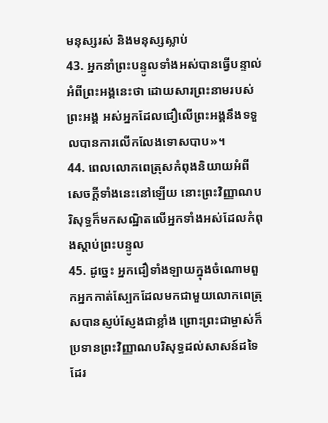មនុស្សរស់ និងមនុស្សស្លាប់
43. អ្នកនាំព្រះបន្ទូលទាំងអស់បានធ្វើបន្ទាល់អំពីព្រះអង្គនេះថា ដោយសារព្រះនាមរបស់ព្រះអង្គ អស់អ្នកដែលជឿលើព្រះអង្គនឹងទទួលបានការលើកលែងទោសបាប»។
44. ពេលលោកពេត្រុសកំពុងនិយាយអំពីសេចក្ដីទាំងនេះនៅឡើយ នោះព្រះវិញ្ញាណបរិសុទ្ធក៏មកសណ្ឋិតលើអ្នកទាំងអស់ដែលកំពុងស្ដាប់ព្រះបន្ទូល
45. ដូច្នេះ អ្នកជឿទាំងឡាយក្នុងចំណោមពួកអ្នកកាត់ស្បែកដែលមកជាមួយលោកពេត្រុសបានស្ញប់ស្ញែងជាខ្លាំង ព្រោះព្រះជាម្ចាស់ក៏ប្រទានព្រះវិញ្ញាណបរិសុទ្ធដល់សាសន៍ដទៃដែរ